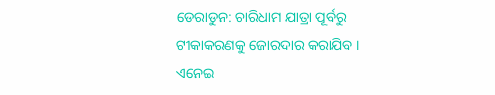ଡେରାଡୁନ: ଚାରିଧାମ ଯାତ୍ରା ପୂର୍ବରୁ ଟୀକାକରଣକୁ ଜୋରଦାର କରାଯିବ । ଏନେଇ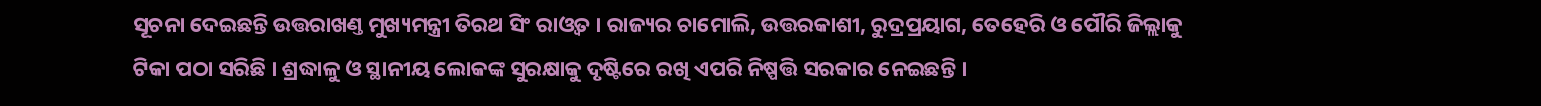ସୂଚନା ଦେଇଛନ୍ତି ଉତ୍ତରାଖଣ୍ତ ମୁଖ୍ୟମନ୍ତ୍ରୀ ତିରଥ ସିଂ ରାଓ୍ବତ । ରାଜ୍ୟର ଚାମୋଲି, ଉତ୍ତରକାଶୀ, ରୁଦ୍ରପ୍ରୟାଗ, ତେହେରି ଓ ପୌରି ଜିଲ୍ଲାକୁ ଟିକା ପଠା ସରିଛି । ଶ୍ରଦ୍ଧାଳୁ ଓ ସ୍ଥାନୀୟ ଲୋକଙ୍କ ସୁରକ୍ଷାକୁ ଦୃଷ୍ଟିରେ ରଖି ଏପରି ନିଷ୍ପତ୍ତି ସରକାର ନେଇଛନ୍ତି ।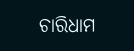ଚାରିଧାମ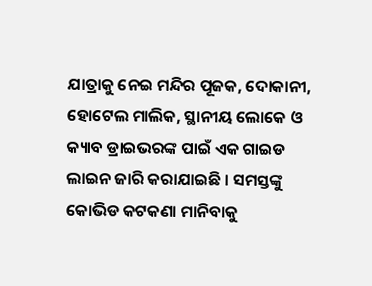ଯାତ୍ରାକୁ ନେଇ ମନ୍ଦିର ପୂଜକ, ଦୋକାନୀ, ହୋଟେଲ ମାଲିକ, ସ୍ଥାନୀୟ ଲୋକେ ଓ କ୍ୟାବ ଡ୍ରାଇଭରଙ୍କ ପାଇଁ ଏକ ଗାଇଡ ଲାଇନ ଜାରି କରାଯାଇଛି । ସମସ୍ତଙ୍କୁ କୋଭିଡ କଟକଣା ମାନିବାକୁ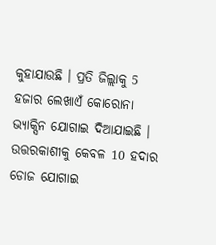କୁହାଯାଉଛି । ପ୍ରତି ଜିଲ୍ଲାକୁ 5 ହଜାର ଲେଖାଏଁ କୋରୋନା ଭ୍ୟାକ୍ସିନ ଯୋଗାଇ ଦିଆଯାଇଛି । ଉତ୍ତରକାଶୀକୁ କେବଳ 10 ହଦାର ଡୋଜ ଯୋଗାଇ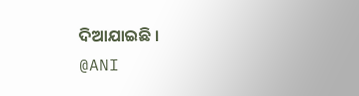ଦିଆଯାଇଛି ।
@ANI